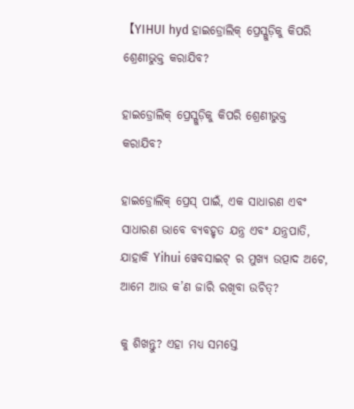【YIHUI hyd ହାଇଡ୍ରୋଲିକ୍ ପ୍ରେସ୍ଗୁଡ଼ିକୁ କିପରି ଶ୍ରେଣୀଭୁକ୍ତ କରାଯିବ?

ହାଇଡ୍ରୋଲିକ୍ ପ୍ରେସ୍ଗୁଡ଼ିକୁ କିପରି ଶ୍ରେଣୀଭୁକ୍ତ କରାଯିବ?

ହାଇଡ୍ରୋଲିକ୍ ପ୍ରେସ୍ ପାଇଁ, ଏକ ସାଧାରଣ ଏବଂ ସାଧାରଣ ଭାବେ ବ୍ୟବହୃତ ଯନ୍ତ୍ର ଏବଂ ଯନ୍ତ୍ରପାତି, ଯାହାକି Yihui ୱେବସାଇଟ୍ ର ମୁଖ୍ୟ ଉତ୍ପାଦ ଅଟେ, ଆମେ ଆଉ କ’ଣ ଜାରି ରଖିବା ଉଚିତ୍?

କୁ ଶିଖନ୍ତୁ? ଏହା ମଧ୍ୟ ସମସ୍ତେ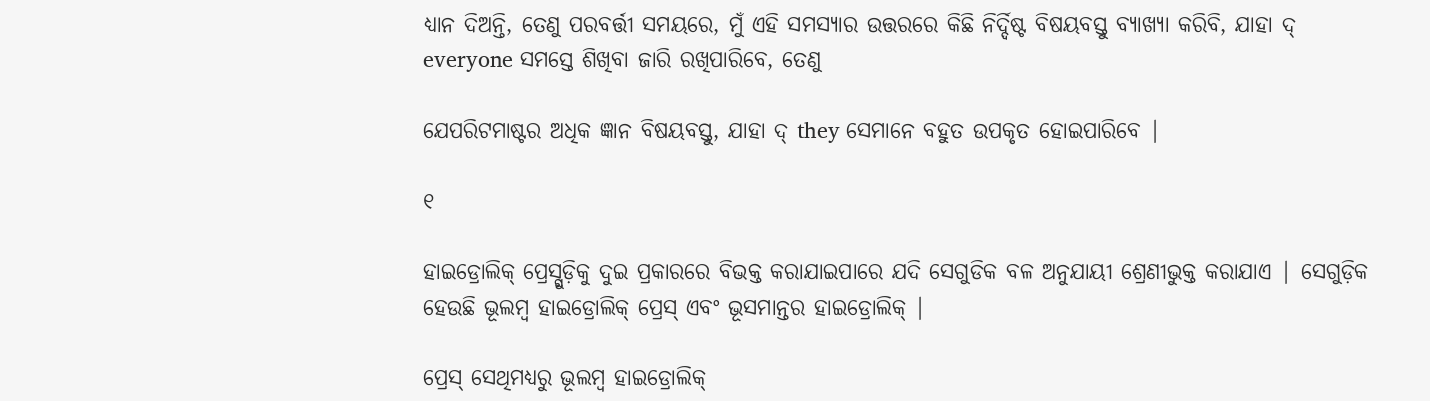ଧ୍ୟାନ ଦିଅନ୍ତି, ତେଣୁ ପରବର୍ତ୍ତୀ ସମୟରେ, ମୁଁ ଏହି ସମସ୍ୟାର ଉତ୍ତରରେ କିଛି ନିର୍ଦ୍ଦିଷ୍ଟ ବିଷୟବସ୍ତୁ ବ୍ୟାଖ୍ୟା କରିବି, ଯାହା ଦ୍ everyone ସମସ୍ତେ ଶିଖିବା ଜାରି ରଖିପାରିବେ, ତେଣୁ

ଯେପରିଟମାଷ୍ଟର ଅଧିକ ଜ୍ଞାନ ବିଷୟବସ୍ତୁ, ଯାହା ଦ୍ they ସେମାନେ ବହୁତ ଉପକୃତ ହୋଇପାରିବେ |

୧

ହାଇଡ୍ରୋଲିକ୍ ପ୍ରେସ୍ଗୁଡ଼ିକୁ ଦୁଇ ପ୍ରକାରରେ ବିଭକ୍ତ କରାଯାଇପାରେ ଯଦି ସେଗୁଡିକ ବଳ ଅନୁଯାୟୀ ଶ୍ରେଣୀଭୁକ୍ତ କରାଯାଏ | ସେଗୁଡ଼ିକ ହେଉଛି ଭୂଲମ୍ବ ହାଇଡ୍ରୋଲିକ୍ ପ୍ରେସ୍ ଏବଂ ଭୂସମାନ୍ତର ହାଇଡ୍ରୋଲିକ୍ |

ପ୍ରେସ୍ ସେଥିମଧ୍ୟରୁ ଭୂଲମ୍ବ ହାଇଡ୍ରୋଲିକ୍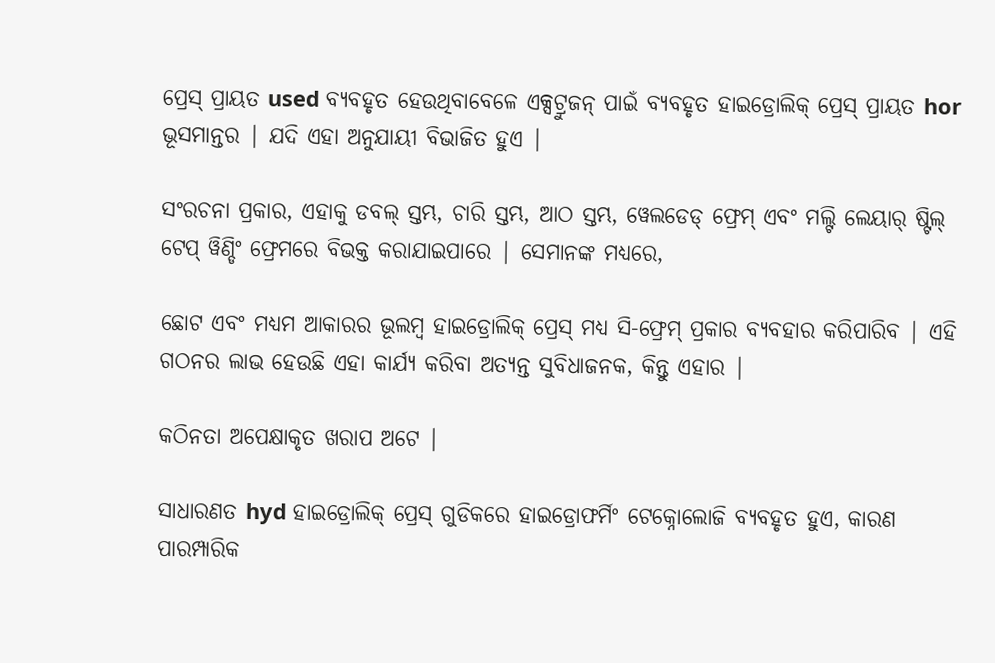ପ୍ରେସ୍ ପ୍ରାୟତ used ବ୍ୟବହୃତ ହେଉଥିବାବେଳେ ଏକ୍ସଟ୍ରୁଜନ୍ ପାଇଁ ବ୍ୟବହୃତ ହାଇଡ୍ରୋଲିକ୍ ପ୍ରେସ୍ ପ୍ରାୟତ hor ଭୂସମାନ୍ତର | ଯଦି ଏହା ଅନୁଯାୟୀ ବିଭାଜିତ ହୁଏ |

ସଂରଚନା ପ୍ରକାର, ଏହାକୁ ଡବଲ୍ ସ୍ତମ୍ଭ, ଚାରି ସ୍ତମ୍ଭ, ଆଠ ସ୍ତମ୍ଭ, ୱେଲଡେଡ୍ ଫ୍ରେମ୍ ଏବଂ ମଲ୍ଟି ଲେୟାର୍ ଷ୍ଟିଲ୍ ଟେପ୍ ୱିଣ୍ଡିଂ ଫ୍ରେମରେ ବିଭକ୍ତ କରାଯାଇପାରେ | ସେମାନଙ୍କ ମଧ୍ୟରେ,

ଛୋଟ ଏବଂ ମଧ୍ୟମ ଆକାରର ଭୂଲମ୍ବ ହାଇଡ୍ରୋଲିକ୍ ପ୍ରେସ୍ ମଧ୍ୟ ସି-ଫ୍ରେମ୍ ପ୍ରକାର ବ୍ୟବହାର କରିପାରିବ | ଏହି ଗଠନର ଲାଭ ହେଉଛି ଏହା କାର୍ଯ୍ୟ କରିବା ଅତ୍ୟନ୍ତ ସୁବିଧାଜନକ, କିନ୍ତୁ ଏହାର |

କଠିନତା ଅପେକ୍ଷାକୃତ ଖରାପ ଅଟେ |

ସାଧାରଣତ hyd ହାଇଡ୍ରୋଲିକ୍ ପ୍ରେସ୍ ଗୁଡିକରେ ହାଇଡ୍ରୋଫର୍ମିଂ ଟେକ୍ନୋଲୋଜି ବ୍ୟବହୃତ ହୁଏ, କାରଣ ପାରମ୍ପାରିକ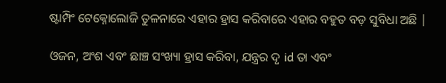ଷ୍ଟାମ୍ପିଂ ଟେକ୍ନୋଲୋଜି ତୁଳନାରେ ଏହାର ହ୍ରାସ କରିବାରେ ଏହାର ବହୁତ ବଡ଼ ସୁବିଧା ଅଛି |

ଓଜନ, ଅଂଶ ଏବଂ ଛାଞ୍ଚ ସଂଖ୍ୟା ହ୍ରାସ କରିବା, ଯନ୍ତ୍ରର ଦୃ id ତା ଏବଂ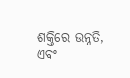ଶକ୍ତିରେ ଉନ୍ନତି, ଏବଂ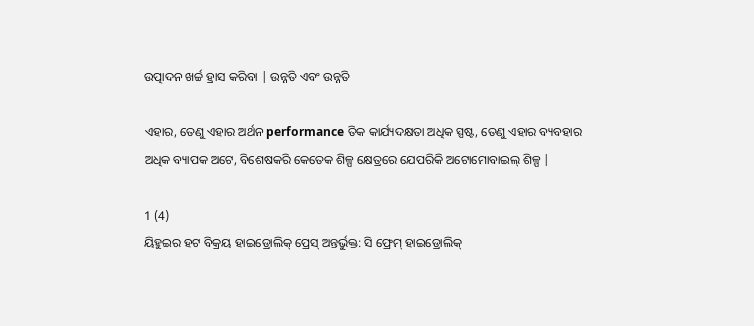ଉତ୍ପାଦନ ଖର୍ଚ୍ଚ ହ୍ରାସ କରିବା | ଉନ୍ନତି ଏବଂ ଉନ୍ନତି

ଏହାର, ତେଣୁ ଏହାର ଅର୍ଥନ performance ତିକ କାର୍ଯ୍ୟଦକ୍ଷତା ଅଧିକ ସ୍ପଷ୍ଟ, ତେଣୁ ଏହାର ବ୍ୟବହାର ଅଧିକ ବ୍ୟାପକ ଅଟେ, ବିଶେଷକରି କେତେକ ଶିଳ୍ପ କ୍ଷେତ୍ରରେ ଯେପରିକି ଅଟୋମୋବାଇଲ୍ ଶିଳ୍ପ |

1 (4)
ୟିହୁଇର ହଟ ବିକ୍ରୟ ହାଇଡ୍ରୋଲିକ୍ ପ୍ରେସ୍ ଅନ୍ତର୍ଭୁକ୍ତ: ସି ଫ୍ରେମ୍ ହାଇଡ୍ରୋଲିକ୍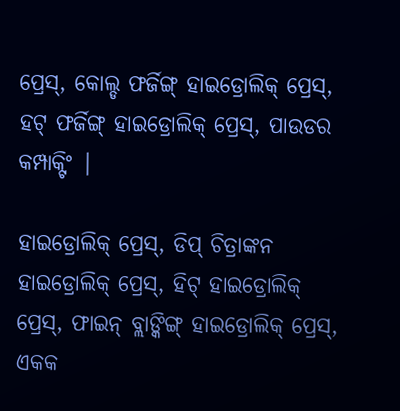ପ୍ରେସ୍, କୋଲ୍ଡ ଫର୍ଜିଙ୍ଗ୍ ହାଇଡ୍ରୋଲିକ୍ ପ୍ରେସ୍, ହଟ୍ ଫର୍ଜିଙ୍ଗ୍ ହାଇଡ୍ରୋଲିକ୍ ପ୍ରେସ୍, ପାଉଡର କମ୍ପାକ୍ଟିଂ |

ହାଇଡ୍ରୋଲିକ୍ ପ୍ରେସ୍, ଡିପ୍ ଚିତ୍ରାଙ୍କନ ହାଇଡ୍ରୋଲିକ୍ ପ୍ରେସ୍, ହିଟ୍ ହାଇଡ୍ରୋଲିକ୍ ପ୍ରେସ୍, ଫାଇନ୍ ବ୍ଲାଙ୍କିଙ୍ଗ୍ ହାଇଡ୍ରୋଲିକ୍ ପ୍ରେସ୍, ଏକକ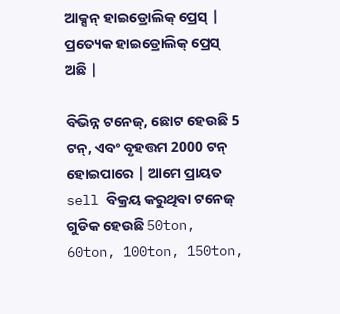ଆକ୍ସନ୍ ହାଇଡ୍ରୋଲିକ୍ ପ୍ରେସ୍ | ପ୍ରତ୍ୟେକ ହାଇଡ୍ରୋଲିକ୍ ପ୍ରେସ୍ ଅଛି |

ବିଭିନ୍ନ ଟନେଜ୍, ଛୋଟ ହେଉଛି 5 ଟନ୍, ଏବଂ ବୃହତ୍ତମ 2000 ଟନ୍ ହୋଇପାରେ | ଆମେ ପ୍ରାୟତ sell ବିକ୍ରୟ କରୁଥିବା ଟନେଜ୍ ଗୁଡିକ ହେଉଛି 50ton, 60ton, 100ton, 150ton,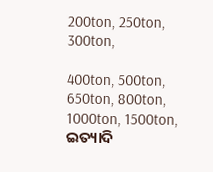200ton, 250ton, 300ton,

400ton, 500ton, 650ton, 800ton, 1000ton, 1500ton, ଇତ୍ୟାଦି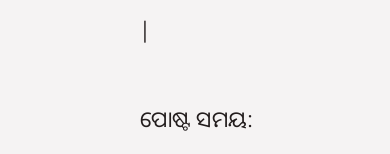|


ପୋଷ୍ଟ ସମୟ: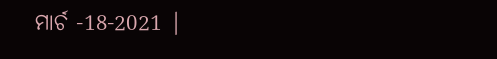ମାର୍ଚ -18-2021 |